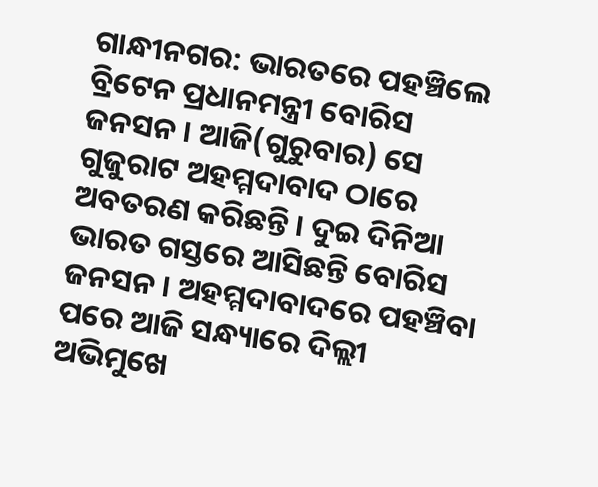ଗାନ୍ଧୀନଗର: ଭାରତରେ ପହଞ୍ଚିଲେ ବ୍ରିଟେନ ପ୍ରଧାନମନ୍ତ୍ରୀ ବୋରିସ ଜନସନ । ଆଜି(ଗୁରୁବାର) ସେ ଗୁଜୁରାଟ ଅହମ୍ମଦାବାଦ ଠାରେ ଅବତରଣ କରିଛନ୍ତି । ଦୁଇ ଦିନିଆ ଭାରତ ଗସ୍ତରେ ଆସିଛନ୍ତି ବୋରିସ ଜନସନ । ଅହମ୍ମଦାବାଦରେ ପହଞ୍ଚିବା ପରେ ଆଜି ସନ୍ଧ୍ୟାରେ ଦିଲ୍ଲୀ ଅଭିମୁଖେ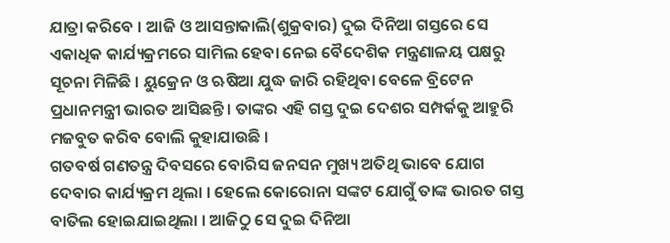ଯାତ୍ରା କରିବେ । ଆଜି ଓ ଆସନ୍ତାକାଲି(ଶୁକ୍ରବାର) ଦୁଇ ଦିନିଆ ଗସ୍ତରେ ସେ ଏକାଧିକ କାର୍ଯ୍ୟକ୍ରମରେ ସାମିଲ ହେବା ନେଇ ବୈଦେଶିକ ମନ୍ତ୍ରଣାଳୟ ପକ୍ଷରୁ ସୂଚନା ମିଳିଛି । ୟୁକ୍ରେନ ଓ ଋଷିଆ ଯୁଦ୍ଧ ଜାରି ରହିଥିବା ବେଳେ ବ୍ରିଟେନ ପ୍ରଧାନମନ୍ତ୍ରୀ ଭାରତ ଆସିଛନ୍ତି । ତାଙ୍କର ଏହି ଗସ୍ତ ଦୁଇ ଦେଶର ସମ୍ପର୍କକୁ ଆହୁରି ମଜବୁତ କରିବ ବୋଲି କୁହାଯାଉଛି ।
ଗତବର୍ଷ ଗଣତନ୍ତ୍ର ଦିବସରେ ବୋରିସ ଜନସନ ମୁଖ୍ୟ ଅତିଥି ଭାବେ ଯୋଗ ଦେବାର କାର୍ଯ୍ୟକ୍ରମ ଥିଲା । ହେଲେ କୋରୋନା ସଙ୍କଟ ଯୋଗୁଁ ତାଙ୍କ ଭାରତ ଗସ୍ତ ବାତିଲ ହୋଇଯାଇଥିଲା । ଆଜିଠୁ ସେ ଦୁଇ ଦିନିଆ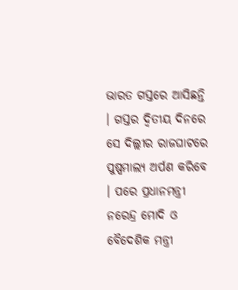ଭାରତ ଗସ୍ତରେ ଆସିଛନ୍ତି । ଗସ୍ତର ଦ୍ବିତୀୟ ଦିନରେ ସେ ଦିଲ୍ଲୀର ରାଜଘାଟରେ ପୁଷ୍ପମାଲ୍ୟ ଅର୍ପଣ କରିବେ । ପରେ ପ୍ରଧାନମନ୍ତ୍ରୀ ନରେନ୍ଦ୍ର ମୋଦି ଓ ବୈଦେଶିକ ମନ୍ତ୍ରୀ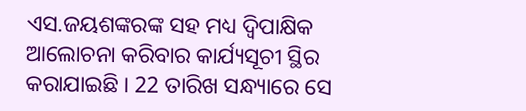ଏସ.ଜୟଶଙ୍କରଙ୍କ ସହ ମଧ୍ୟ ଦ୍ବିପାକ୍ଷିକ ଆଲୋଚନା କରିବାର କାର୍ଯ୍ୟସୂଚୀ ସ୍ଥିର କରାଯାଇଛି । 22 ତାରିଖ ସନ୍ଧ୍ୟାରେ ସେ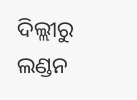ଦିଲ୍ଲୀରୁ ଲଣ୍ଡନ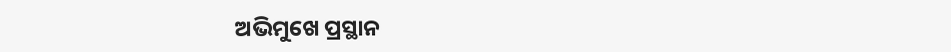ଅଭିମୁଖେ ପ୍ରସ୍ଥାନ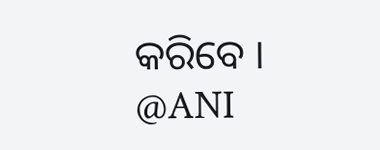କରିବେ ।
@ANI